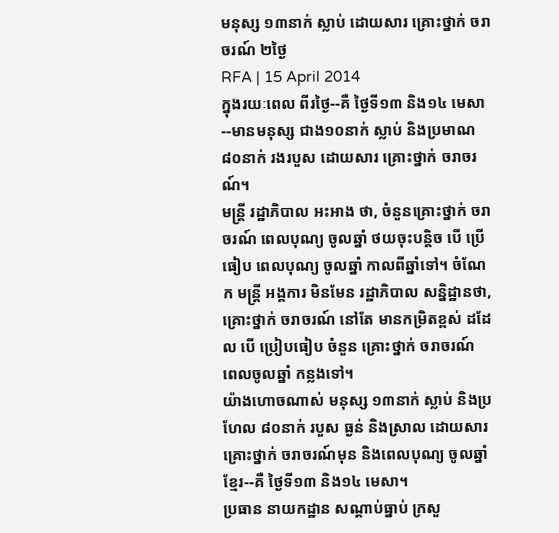មនុស្ស ១៣នាក់ ស្លាប់ ដោយសារ គ្រោះថ្នាក់ ចរាចរណ៍ ២ថ្ងៃ
RFA | 15 April 2014
ក្នុងរយៈពេល ពីរថ្ងៃ--គឺ ថ្ងៃទី១៣ និង១៤ មេសា--មានមនុស្ស ជាង១០នាក់ ស្លាប់ និងប្រមាណ ៨០នាក់ រងរបួស ដោយសារ គ្រោះថ្នាក់ ចរាចរណ៍។
មន្ត្រី រដ្ឋាភិបាល អះអាង ថា, ចំនួនគ្រោះថ្នាក់ ចរាចរណ៍ ពេលបុណ្យ ចូលឆ្នាំ ថយចុះបន្តិច បើ ប្រើធៀប ពេលបុណ្យ ចូលឆ្នាំ កាលពីឆ្នាំទៅ។ ចំណែក មន្ត្រី អង្គការ មិនមែន រដ្ឋាភិបាល សន្និដ្ឋានថា, គ្រោះថ្នាក់ ចរាចរណ៍ នៅតែ មានកម្រិតខ្ពស់ ដដែល បើ ប្រៀបធៀប ចំនួន គ្រោះថ្នាក់ ចរាចរណ៍ ពេលចូលឆ្នាំ កន្លងទៅ។
យ៉ាងហោចណាស់ មនុស្ស ១៣នាក់ ស្លាប់ និងប្រហែល ៨០នាក់ របួស ធ្ងន់ និងស្រាល ដោយសារ គ្រោះថ្នាក់ ចរាចរណ៍មុន និងពេលបុណ្យ ចូលឆ្នាំខ្មែរ--គឺ ថ្ងៃទី១៣ និង១៤ មេសា។
ប្រធាន នាយកដ្ឋាន សណ្ដាប់ធ្នាប់ ក្រសួ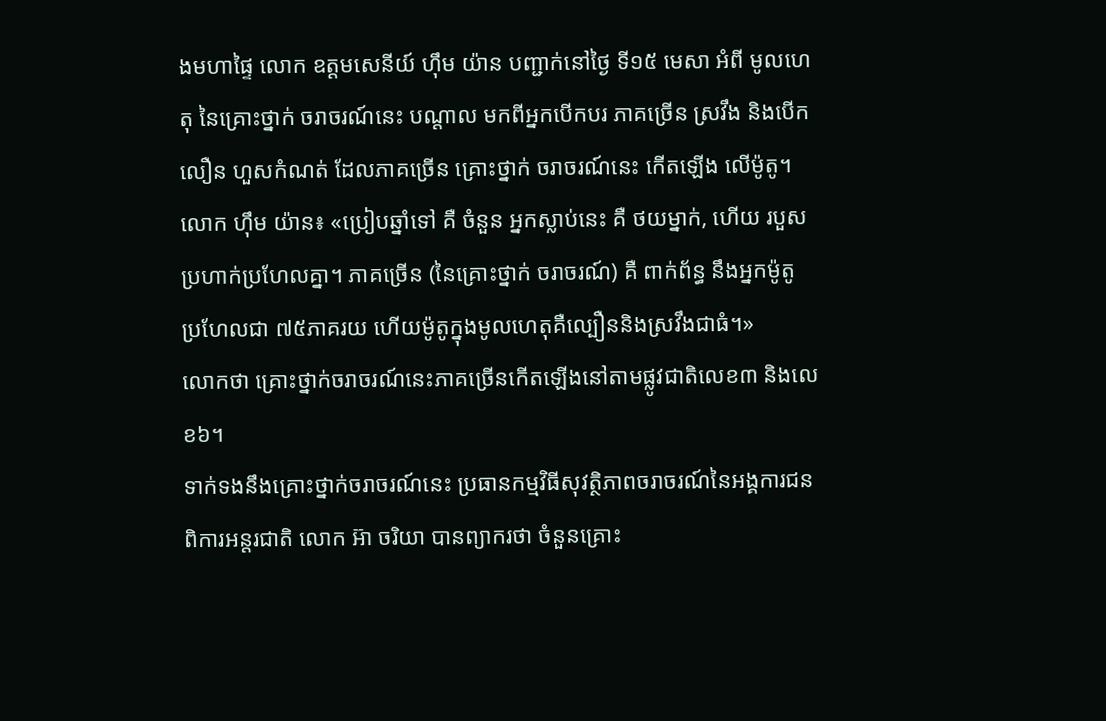ងមហាផ្ទៃ លោក ឧត្ដមសេនីយ៍ ហ៊ឹម យ៉ាន បញ្ជាក់នៅថ្ងៃ ទី១៥ មេសា អំពី មូលហេតុ នៃគ្រោះថ្នាក់ ចរាចរណ៍នេះ បណ្ដាល មកពីអ្នកបើកបរ ភាគច្រើន ស្រវឹង និងបើកលឿន ហួសកំណត់ ដែលភាគច្រើន គ្រោះថ្នាក់ ចរាចរណ៍នេះ កើតឡើង លើម៉ូតូ។
លោក ហ៊ឹម យ៉ាន៖ «ប្រៀបឆ្នាំទៅ គឺ ចំនួន អ្នកស្លាប់នេះ គឺ ថយម្នាក់, ហើយ របួស ប្រហាក់ប្រហែលគ្នា។ ភាគច្រើន (នៃគ្រោះថ្នាក់ ចរាចរណ៍) គឺ ពាក់ព័ន្ធ នឹងអ្នកម៉ូតូ ប្រហែលជា ៧៥ភាគរយ ហើយម៉ូតូក្នុងមូលហេតុគឺល្បឿននិងស្រវឹងជាធំ។»
លោកថា គ្រោះថ្នាក់ចរាចរណ៍នេះភាគច្រើនកើតឡើងនៅតាមផ្លូវជាតិលេខ៣ និងលេខ៦។
ទាក់ទងនឹងគ្រោះថ្នាក់ចរាចរណ៍នេះ ប្រធានកម្មវិធីសុវត្ថិភាពចរាចរណ៍នៃអង្គការជនពិការអន្តរជាតិ លោក អ៊ា ចរិយា បានព្យាករថា ចំនួនគ្រោះ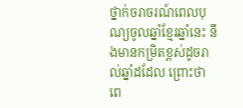ថ្នាក់ចរាចរណ៍ពេលបុណ្យចូលឆ្នាំខ្មែរឆ្នាំនេះ នឹងមានកម្រិតខ្ពស់ដូចរាល់ឆ្នាំដដែល ព្រោះថា ពេ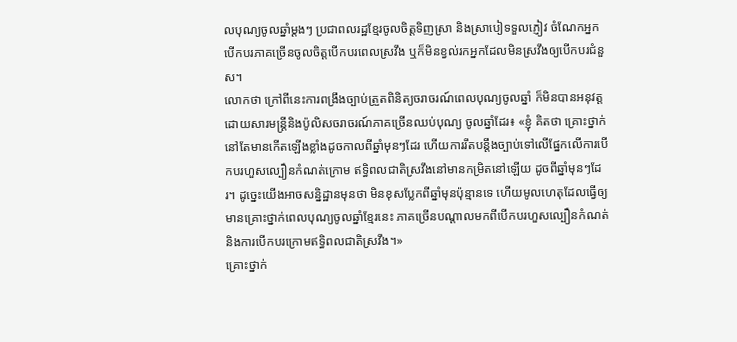លបុណ្យចូលឆ្នាំម្ដងៗ ប្រជាពលរដ្ឋខ្មែរចូលចិត្តទិញស្រា និងស្រាបៀទទួលភ្ញៀវ ចំណែកអ្នកបើកបរភាគច្រើនចូលចិត្តបើកបរពេលស្រវឹង ឬក៏មិនខ្វល់រកអ្នកដែលមិនស្រវឹងឲ្យបើកបរជំនួស។
លោកថា ក្រៅពីនេះការពង្រឹងច្បាប់ត្រួតពិនិត្យចរាចរណ៍ពេលបុណ្យចូលឆ្នាំ ក៏មិនបានអនុវត្តដោយសារមន្ត្រីនិងប៉ូលិសចរាចរណ៍ភាគច្រើនឈប់បុណ្យ ចូលឆ្នាំដែរ៖ «ខ្ញុំ គិតថា គ្រោះថ្នាក់នៅតែមានកើតឡើងខ្លាំងដូចកាលពីឆ្នាំមុនៗដែរ ហើយការរឹតបន្តឹងច្បាប់ទៅលើផ្នែកលើការបើកបរហួសល្បឿនកំណត់ក្រោម ឥទ្ធិពលជាតិស្រវឹងនៅមានកម្រិតនៅឡើយ ដូចពីឆ្នាំមុនៗដែរ។ ដូច្នេះយើងអាចសន្និដ្ឋានមុនថា មិនខុសប្លែកពីឆ្នាំមុនប៉ុន្មានទេ ហើយមូលហេតុដែលធ្វើឲ្យមានគ្រោះថ្នាក់ពេលបុណ្យចូលឆ្នាំខ្មែរនេះ ភាគច្រើនបណ្ដាលមកពីបើកបរហួសល្បឿនកំណត់ និងការបើកបរក្រោមឥទ្ធិពលជាតិស្រវឹង។»
គ្រោះថ្នាក់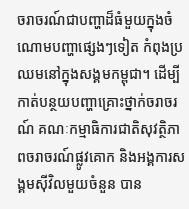ចរាចរណ៍ជាបញ្ហាដ៏ធំមួយក្នុងចំណោមបញ្ហាផ្សេងៗទៀត កំពុងប្រឈមនៅក្នុងសង្គមកម្ពុជា។ ដើម្បីកាត់បន្ថយបញ្ហាគ្រោះថ្នាក់ចរាចរណ៍ គណៈកម្មាធិការជាតិសុវត្ថិភាពចរាចរណ៍ផ្លូវគោក និងអង្គការសង្គមស៊ីវិលមួយចំនួន បាន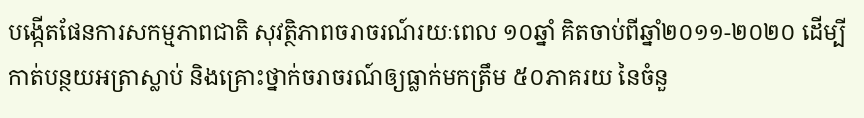បង្កើតផែនការសកម្មភាពជាតិ សុវត្ថិភាពចរាចរណ៍រយៈពេល ១០ឆ្នាំ គិតចាប់ពីឆ្នាំ២០១១-២០២០ ដើម្បីកាត់បន្ថយអត្រាស្លាប់ និងគ្រោះថ្នាក់ចរាចរណ៍ឲ្យធ្លាក់មកត្រឹម ៥០ភាគរយ នៃចំនួ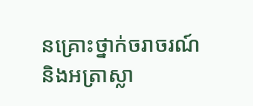នគ្រោះថ្នាក់ចរាចរណ៍ និងអត្រាស្លា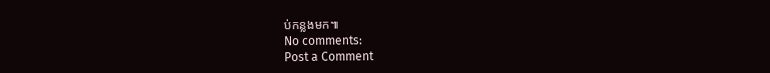ប់កន្លងមក៕
No comments:
Post a Comment